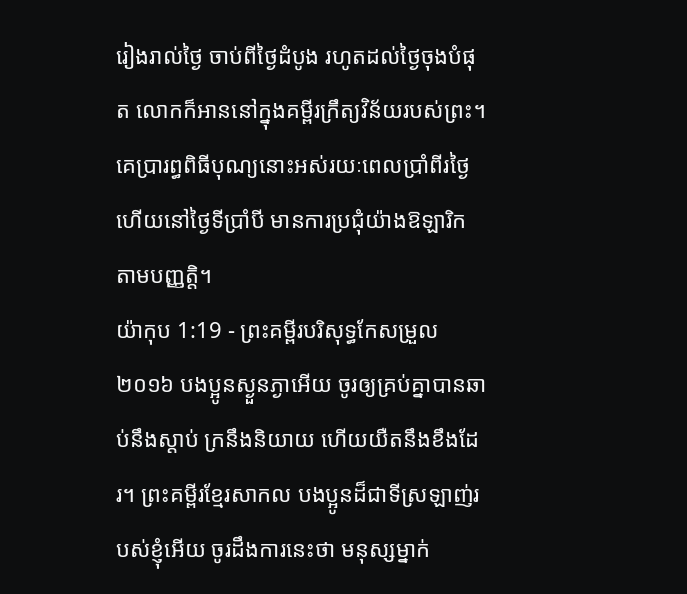រៀងរាល់ថ្ងៃ ចាប់ពីថ្ងៃដំបូង រហូតដល់ថ្ងៃចុងបំផុត លោកក៏អាននៅក្នុងគម្ពីរក្រឹត្យវិន័យរបស់ព្រះ។ គេប្រារព្ធពិធីបុណ្យនោះអស់រយៈពេលប្រាំពីរថ្ងៃ ហើយនៅថ្ងៃទីប្រាំបី មានការប្រជុំយ៉ាងឱឡារិក តាមបញ្ញត្តិ។
យ៉ាកុប 1:19 - ព្រះគម្ពីរបរិសុទ្ធកែសម្រួល ២០១៦ បងប្អូនស្ងួនភ្ងាអើយ ចូរឲ្យគ្រប់គ្នាបានឆាប់នឹងស្តាប់ ក្រនឹងនិយាយ ហើយយឺតនឹងខឹងដែរ។ ព្រះគម្ពីរខ្មែរសាកល បងប្អូនដ៏ជាទីស្រឡាញ់របស់ខ្ញុំអើយ ចូរដឹងការនេះថា មនុស្សម្នាក់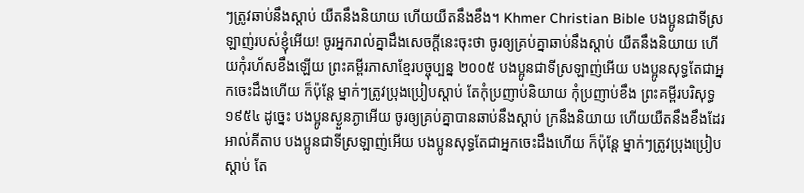ៗត្រូវឆាប់នឹងស្ដាប់ យឺតនឹងនិយាយ ហើយយឺតនឹងខឹង។ Khmer Christian Bible បងប្អូនជាទីស្រឡាញ់របស់ខ្ញុំអើយ! ចូរអ្នករាល់គ្នាដឹងសេចក្ដីនេះចុះថា ចូរឲ្យគ្រប់គ្នាឆាប់នឹងស្ដាប់ យឺតនឹងនិយាយ ហើយកុំរហ័សខឹងឡើយ ព្រះគម្ពីរភាសាខ្មែរបច្ចុប្បន្ន ២០០៥ បងប្អូនជាទីស្រឡាញ់អើយ បងប្អូនសុទ្ធតែជាអ្នកចេះដឹងហើយ ក៏ប៉ុន្តែ ម្នាក់ៗត្រូវប្រុងប្រៀបស្ដាប់ តែកុំប្រញាប់និយាយ កុំប្រញាប់ខឹង ព្រះគម្ពីរបរិសុទ្ធ ១៩៥៤ ដូច្នេះ បងប្អូនស្ងួនភ្ងាអើយ ចូរឲ្យគ្រប់គ្នាបានឆាប់នឹងស្តាប់ ក្រនឹងនិយាយ ហើយយឺតនឹងខឹងដែរ អាល់គីតាប បងប្អូនជាទីស្រឡាញ់អើយ បងប្អូនសុទ្ធតែជាអ្នកចេះដឹងហើយ ក៏ប៉ុន្ដែ ម្នាក់ៗត្រូវប្រុងប្រៀបស្ដាប់ តែ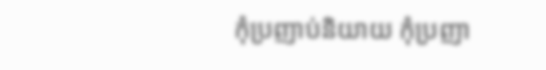កុំប្រញាប់និយាយ កុំប្រញា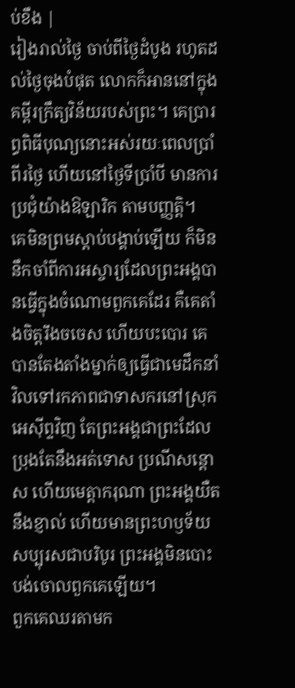ប់ខឹង |
រៀងរាល់ថ្ងៃ ចាប់ពីថ្ងៃដំបូង រហូតដល់ថ្ងៃចុងបំផុត លោកក៏អាននៅក្នុងគម្ពីរក្រឹត្យវិន័យរបស់ព្រះ។ គេប្រារព្ធពិធីបុណ្យនោះអស់រយៈពេលប្រាំពីរថ្ងៃ ហើយនៅថ្ងៃទីប្រាំបី មានការប្រជុំយ៉ាងឱឡារិក តាមបញ្ញត្តិ។
គេមិនព្រមស្ដាប់បង្គាប់ឡើយ ក៏មិននឹកចាំពីការអស្ចារ្យដែលព្រះអង្គបានធ្វើក្នុងចំណោមពួកគេដែរ គឺគេតាំងចិត្តរឹងចចេស ហើយបះបោរ គេបានតែងតាំងម្នាក់ឲ្យធ្វើជាមេដឹកនាំ វិលទៅរកភាពជាទាសករនៅស្រុកអេស៊ីព្ទវិញ តែព្រះអង្គជាព្រះដែលប្រុងតែនឹងអត់ទោស ប្រណីសន្ដោស ហើយមេត្តាករុណា ព្រះអង្គយឺតនឹងខ្ញាល់ ហើយមានព្រះហឫទ័យសប្បុរសជាបរិបូរ ព្រះអង្គមិនបោះបង់ចោលពួកគេឡើយ។
ពួកគេឈរតាមក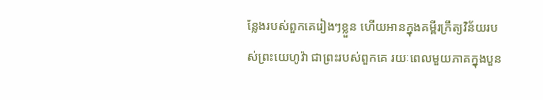ន្លែងរបស់ពួកគេរៀងៗខ្លួន ហើយអានក្នុងគម្ពីរក្រឹត្យវិន័យរបស់ព្រះយេហូវ៉ា ជាព្រះរបស់ពួកគេ រយៈពេលមួយភាគក្នុងបួន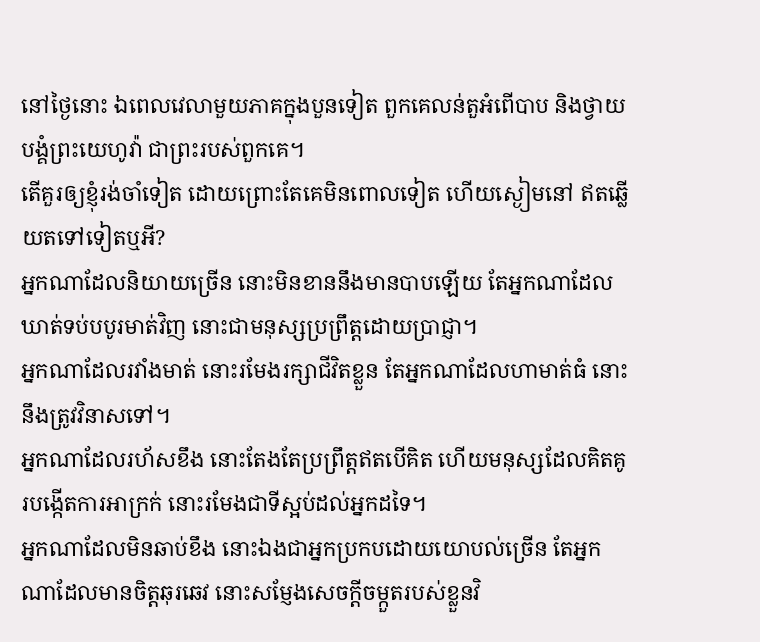នៅថ្ងៃនោះ ឯពេលវេលាមួយភាគក្នុងបួនទៀត ពួកគេលន់តួអំពើបាប និងថ្វាយបង្គំព្រះយេហូវ៉ា ជាព្រះរបស់ពួកគេ។
តើគួរឲ្យខ្ញុំរង់ចាំទៀត ដោយព្រោះតែគេមិនពោលទៀត ហើយស្ងៀមនៅ ឥតឆ្លើយតទៅទៀតឬអី?
អ្នកណាដែលនិយាយច្រើន នោះមិនខាននឹងមានបាបឡើយ តែអ្នកណាដែលឃាត់ទប់បបូរមាត់វិញ នោះជាមនុស្សប្រព្រឹត្តដោយប្រាជ្ញា។
អ្នកណាដែលរវាំងមាត់ នោះរមែងរក្សាជីវិតខ្លួន តែអ្នកណាដែលហាមាត់ធំ នោះនឹងត្រូវវិនាសទៅ។
អ្នកណាដែលរហ័សខឹង នោះតែងតែប្រព្រឹត្តឥតបើគិត ហើយមនុស្សដែលគិតគូរបង្កើតការអាក្រក់ នោះរមែងជាទីស្អប់ដល់អ្នកដទៃ។
អ្នកណាដែលមិនឆាប់ខឹង នោះឯងជាអ្នកប្រកបដោយយោបល់ច្រើន តែអ្នកណាដែលមានចិត្តឆុរឆេវ នោះសម្ញែងសេចក្ដីចម្កួតរបស់ខ្លួនវិ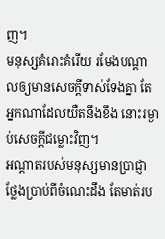ញ។
មនុស្សគំរោះគំរើយ រមែងបណ្ដាលឲ្យមានសេចក្ដីទាស់ទែងគ្នា តែអ្នកណាដែលយឺតនឹងខឹង នោះរម្ងាប់សេចក្ដីជម្លោះវិញ។
អណ្ដាតរបស់មនុស្សមានប្រាជ្ញា ថ្លែងប្រាប់ពីចំណេះដឹង តែមាត់រប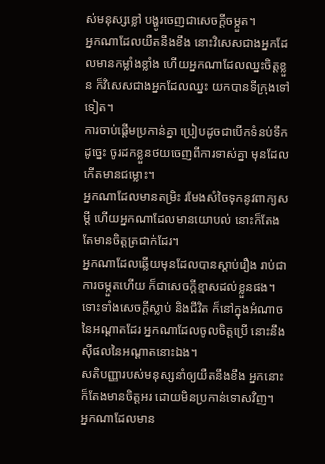ស់មនុស្សខ្លៅ បង្ហូរចេញជាសេចក្ដីចម្កួត។
អ្នកណាដែលយឺតនឹងខឹង នោះវិសេសជាងអ្នកដែលមានកម្លាំងខ្លាំង ហើយអ្នកណាដែលឈ្នះចិត្តខ្លួន ក៏វិសេសជាងអ្នកដែលឈ្នះ យកបានទីក្រុងទៅទៀត។
ការចាប់ផ្តើមប្រកាន់គ្នា ប្រៀបដូចជាបើកទំនប់ទឹក ដូច្នេះ ចូរដកខ្លួនថយចេញពីការទាស់គ្នា មុនដែលកើតមានជម្លោះ។
អ្នកណាដែលមានតម្រិះ រមែងសំចៃទុកនូវពាក្យសម្ដី ហើយអ្នកណាដែលមានយោបល់ នោះក៏តែងតែមានចិត្តត្រជាក់ដែរ។
អ្នកណាដែលឆ្លើយមុនដែលបានស្តាប់រឿង រាប់ជាការចម្កួតហើយ ក៏ជាសេចក្ដីខ្មាសដល់ខ្លួនផង។
ទោះទាំងសេចក្ដីស្លាប់ និងជីវិត ក៏នៅក្នុងអំណាចនៃអណ្ដាតដែរ អ្នកណាដែលចូលចិត្តប្រើ នោះនឹងស៊ីផលនៃអណ្ដាតនោះឯង។
សតិបញ្ញារបស់មនុស្សនាំឲ្យយឺតនឹងខឹង អ្នកនោះក៏តែងមានចិត្តអរ ដោយមិនប្រកាន់ទោសវិញ។
អ្នកណាដែលមាន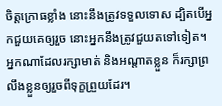ចិត្តក្រោធខ្លាំង នោះនឹងត្រូវទទួលទោស ដ្បិតបើអ្នកជួយគេឲ្យរួច នោះអ្នកនឹងត្រូវជួយតទៅទៀត។
អ្នកណាដែលរក្សាមាត់ និងអណ្ដាតខ្លួន ក៏រក្សាព្រលឹងខ្លួនឲ្យរួចពីទុក្ខព្រួយដែរ។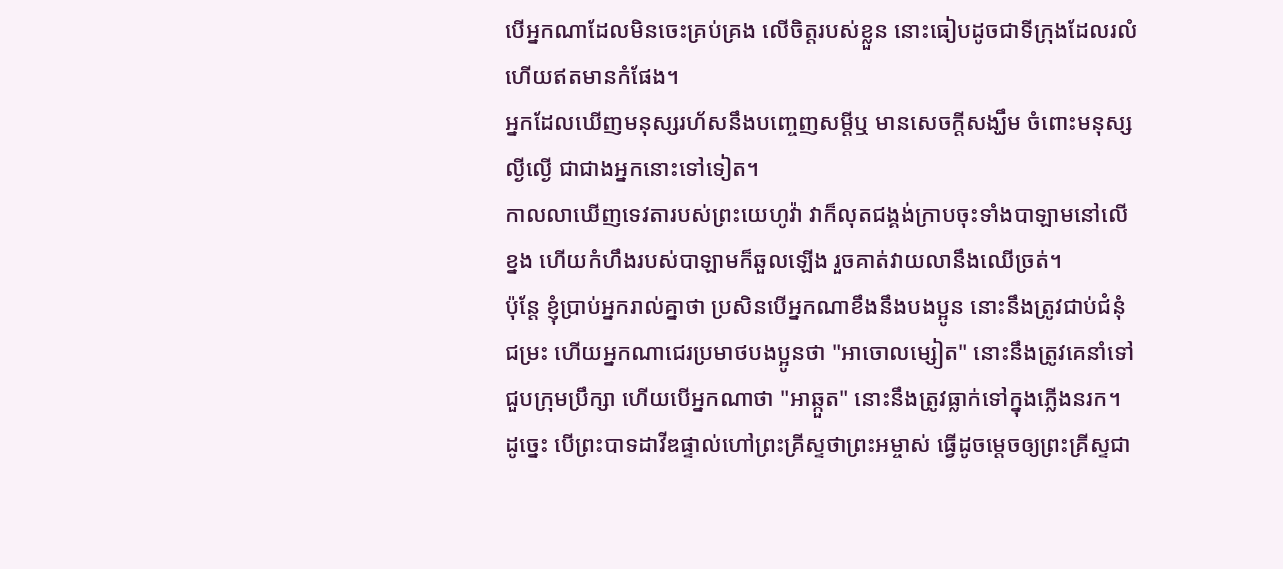បើអ្នកណាដែលមិនចេះគ្រប់គ្រង លើចិត្តរបស់ខ្លួន នោះធៀបដូចជាទីក្រុងដែលរលំ ហើយឥតមានកំផែង។
អ្នកដែលឃើញមនុស្សរហ័សនឹងបញ្ចេញសម្ដីឬ មានសេចក្ដីសង្ឃឹម ចំពោះមនុស្សល្ងីល្ងើ ជាជាងអ្នកនោះទៅទៀត។
កាលលាឃើញទេវតារបស់ព្រះយេហូវ៉ា វាក៏លុតជង្គង់ក្រាបចុះទាំងបាឡាមនៅលើខ្នង ហើយកំហឹងរបស់បាឡាមក៏ឆួលឡើង រួចគាត់វាយលានឹងឈើច្រត់។
ប៉ុន្តែ ខ្ញុំប្រាប់អ្នករាល់គ្នាថា ប្រសិនបើអ្នកណាខឹងនឹងបងប្អូន នោះនឹងត្រូវជាប់ជំនុំជម្រះ ហើយអ្នកណាជេរប្រមាថបងប្អូនថា "អាចោលម្សៀត" នោះនឹងត្រូវគេនាំទៅជួបក្រុមប្រឹក្សា ហើយបើអ្នកណាថា "អាឆ្កួត" នោះនឹងត្រូវធ្លាក់ទៅក្នុងភ្លើងនរក។
ដូច្នេះ បើព្រះបាទដាវីឌផ្ទាល់ហៅព្រះគ្រីស្ទថាព្រះអម្ចាស់ ធ្វើដូចមេ្តចឲ្យព្រះគ្រីស្ទជា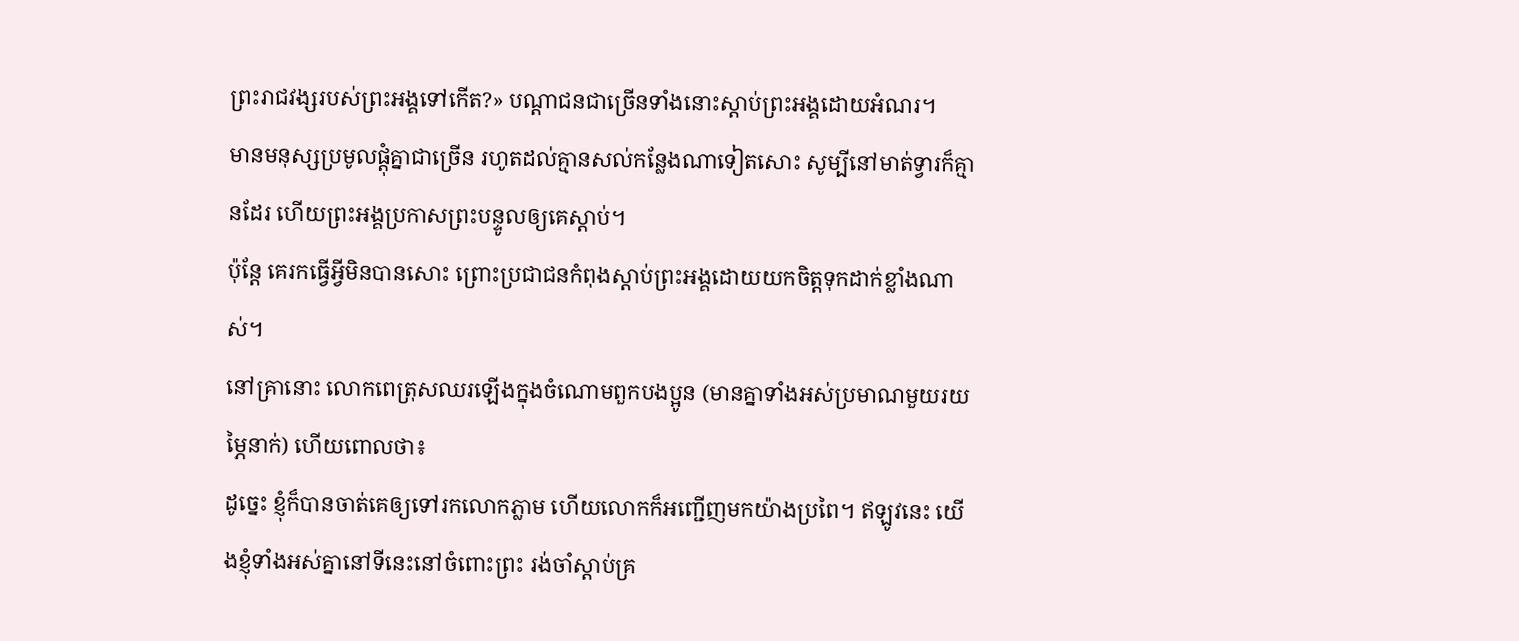ព្រះរាជវង្សរបស់ព្រះអង្គទៅកើត?» បណ្ដាជនជាច្រើនទាំងនោះស្តាប់ព្រះអង្គដោយអំណរ។
មានមនុស្សប្រមូលផ្ដុំគ្នាជាច្រើន រហូតដល់គ្មានសល់កន្លែងណាទៀតសោះ សូម្បីនៅមាត់ទ្វារក៏គ្មានដែរ ហើយព្រះអង្គប្រកាសព្រះបន្ទូលឲ្យគេស្ដាប់។
ប៉ុន្តែ គេរកធ្វើអ្វីមិនបានសោះ ព្រោះប្រជាជនកំពុងស្តាប់ព្រះអង្គដោយយកចិត្តទុកដាក់ខ្លាំងណាស់។
នៅគ្រានោះ លោកពេត្រុសឈរឡើងក្នុងចំណោមពួកបងប្អូន (មានគ្នាទាំងអស់ប្រមាណមួយរយម្ភៃនាក់) ហើយពោលថា៖
ដូច្នេះ ខ្ញុំក៏បានចាត់គេឲ្យទៅរកលោកភ្លាម ហើយលោកក៏អញ្ជើញមកយ៉ាងប្រពៃ។ ឥឡូវនេះ យើងខ្ញុំទាំងអស់គ្នានៅទីនេះនៅចំពោះព្រះ រង់ចាំស្តាប់គ្រ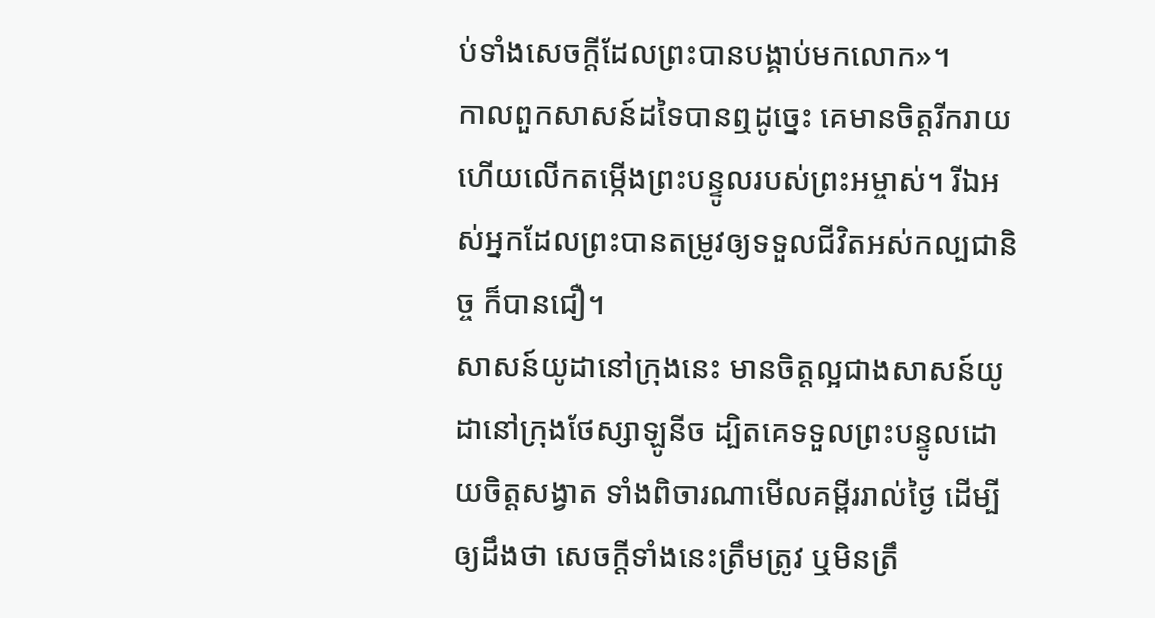ប់ទាំងសេចក្តីដែលព្រះបានបង្គាប់មកលោក»។
កាលពួកសាសន៍ដទៃបានឮដូច្នេះ គេមានចិត្តរីករាយ ហើយលើកតម្កើងព្រះបន្ទូលរបស់ព្រះអម្ចាស់។ រីឯអស់អ្នកដែលព្រះបានតម្រូវឲ្យទទួលជីវិតអស់កល្បជានិច្ច ក៏បានជឿ។
សាសន៍យូដានៅក្រុងនេះ មានចិត្តល្អជាងសាសន៍យូដានៅក្រុងថែស្សាឡូនីច ដ្បិតគេទទួលព្រះបន្ទូលដោយចិត្តសង្វាត ទាំងពិចារណាមើលគម្ពីររាល់ថ្ងៃ ដើម្បីឲ្យដឹងថា សេចក្ដីទាំងនេះត្រឹមត្រូវ ឬមិនត្រឹ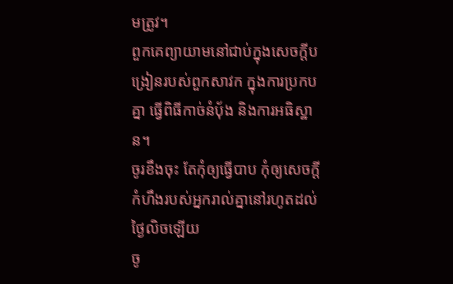មត្រូវ។
ពួកគេព្យាយាមនៅជាប់ក្នុងសេចក្តីបង្រៀនរបស់ពួកសាវក ក្នុងការប្រកបគ្នា ធ្វើពិធីកាច់នំបុ័ង និងការអធិស្ឋាន។
ចូរខឹងចុះ តែកុំឲ្យធ្វើបាប កុំឲ្យសេចក្តីកំហឹងរបស់អ្នករាល់គ្នានៅរហូតដល់ថ្ងៃលិចឡើយ
ចូ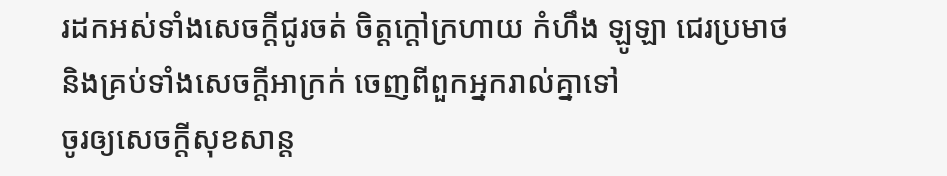រដកអស់ទាំងសេចក្តីជូរចត់ ចិត្តក្តៅក្រហាយ កំហឹង ឡូឡា ជេរប្រមាថ និងគ្រប់ទាំងសេចក្តីអាក្រក់ ចេញពីពួកអ្នករាល់គ្នាទៅ
ចូរឲ្យសេចក្តីសុខសាន្ត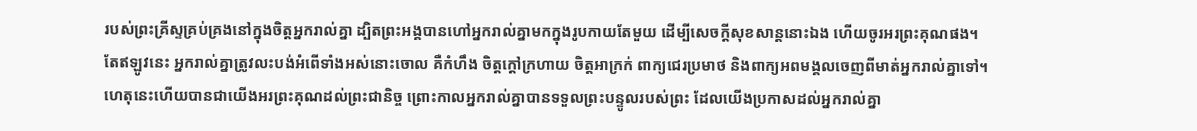របស់ព្រះគ្រីស្ទគ្រប់គ្រងនៅក្នុងចិត្តអ្នករាល់គ្នា ដ្បិតព្រះអង្គបានហៅអ្នករាល់គ្នាមកក្នុងរូបកាយតែមួយ ដើម្បីសេចក្ដីសុខសាន្តនោះឯង ហើយចូរអរព្រះគុណផង។
តែឥឡូវនេះ អ្នករាល់គ្នាត្រូវលះបង់អំពើទាំងអស់នោះចោល គឺកំហឹង ចិត្តក្ដៅក្រហាយ ចិត្តអាក្រក់ ពាក្យជេរប្រមាថ និងពាក្យអពមង្គលចេញពីមាត់អ្នករាល់គ្នាទៅ។
ហេតុនេះហើយបានជាយើងអរព្រះគុណដល់ព្រះជានិច្ច ព្រោះកាលអ្នករាល់គ្នាបានទទួលព្រះបន្ទូលរបស់ព្រះ ដែលយើងប្រកាសដល់អ្នករាល់គ្នា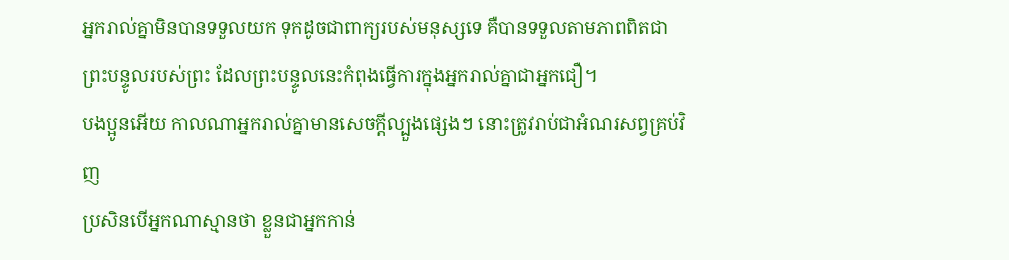អ្នករាល់គ្នាមិនបានទទួលយក ទុកដូចជាពាក្យរបស់មនុស្សទេ គឺបានទទួលតាមភាពពិតជាព្រះបន្ទូលរបស់ព្រះ ដែលព្រះបន្ទូលនេះកំពុងធ្វើការក្នុងអ្នករាល់គ្នាជាអ្នកជឿ។
បងប្អូនអើយ កាលណាអ្នករាល់គ្នាមានសេចក្តីល្បួងផ្សេងៗ នោះត្រូវរាប់ជាអំណរសព្វគ្រប់វិញ
ប្រសិនបើអ្នកណាស្មានថា ខ្លួនជាអ្នកកាន់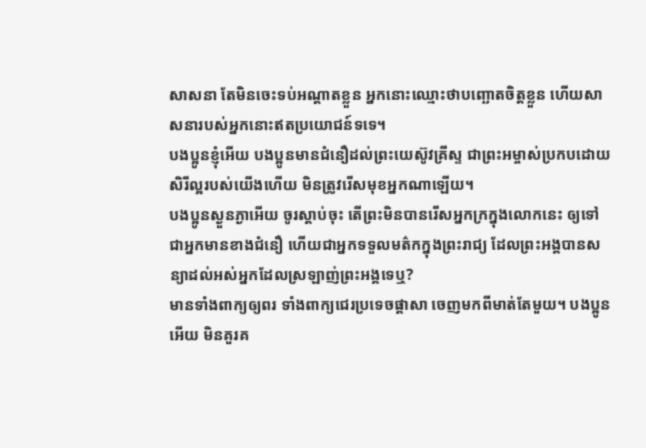សាសនា តែមិនចេះទប់អណ្តាតខ្លួន អ្នកនោះឈ្មោះថាបញ្ឆោតចិត្តខ្លួន ហើយសាសនារបស់អ្នកនោះឥតប្រយោជន៍ទទេ។
បងប្អូនខ្ញុំអើយ បងប្អូនមានជំនឿដល់ព្រះយេស៊ូវគ្រីស្ទ ជាព្រះអម្ចាស់ប្រកបដោយសិរីល្អរបស់យើងហើយ មិនត្រូវរើសមុខអ្នកណាឡើយ។
បងប្អូនស្ងួនភ្ងាអើយ ចូរស្តាប់ចុះ តើព្រះមិនបានរើសអ្នកក្រក្នុងលោកនេះ ឲ្យទៅជាអ្នកមានខាងជំនឿ ហើយជាអ្នកទទួលមត៌កក្នុងព្រះរាជ្យ ដែលព្រះអង្គបានសន្យាដល់អស់អ្នកដែលស្រឡាញ់ព្រះអង្គទេឬ?
មានទាំងពាក្យឲ្យពរ ទាំងពាក្យជេរប្រទេចផ្តាសា ចេញមកពីមាត់តែមួយ។ បងប្អូនអើយ មិនគួរគ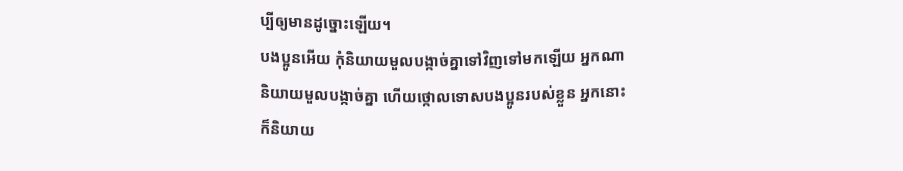ប្បីឲ្យមានដូច្នោះឡើយ។
បងប្អូនអើយ កុំនិយាយមួលបង្កាច់គ្នាទៅវិញទៅមកឡើយ អ្នកណានិយាយមួលបង្កាច់គ្នា ហើយថ្កោលទោសបងប្អូនរបស់ខ្លួន អ្នកនោះក៏និយាយ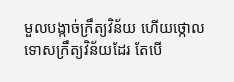មួលបង្កាច់ក្រឹត្យវិន័យ ហើយថ្កោលទោសក្រឹត្យវិន័យដែរ តែបើ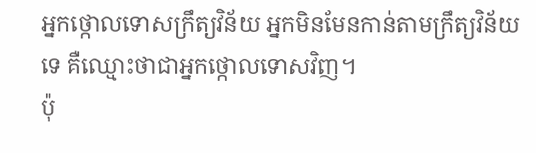អ្នកថ្កោលទោសក្រឹត្យវិន័យ អ្នកមិនមែនកាន់តាមក្រឹត្យវិន័យទេ គឺឈ្មោះថាជាអ្នកថ្កោលទោសវិញ។
ប៉ុ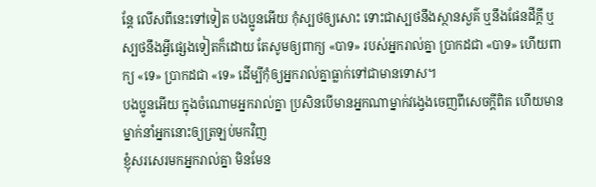ន្ដែ លើសពីនេះទៅទៀត បងប្អូនអើយ កុំស្បថឲ្យសោះ ទោះជាស្បថនឹងស្ថានសួគ៌ ឬនឹងផែនដីក្តី ឬស្បថនឹងអ្វីផ្សេងទៀតក៏ដោយ តែសូមឲ្យពាក្យ «បាទ» របស់អ្នករាល់គ្នា ប្រាកដជា «បាទ» ហើយពាក្យ «ទេ» ប្រាកដជា «ទេ» ដើម្បីកុំឲ្យអ្នករាល់គ្នាធ្លាក់ទៅជាមានទោស។
បងប្អូនអើយ ក្នុងចំណោមអ្នករាល់គ្នា ប្រសិនបើមានអ្នកណាម្នាក់វង្វេងចេញពីសេចក្តីពិត ហើយមានម្នាក់នាំអ្នកនោះឲ្យត្រឡប់មកវិញ
ខ្ញុំសរសេរមកអ្នករាល់គ្នា មិនមែន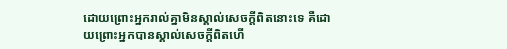ដោយព្រោះអ្នករាល់គ្នាមិនស្គាល់សេចក្ដីពិតនោះទេ គឺដោយព្រោះអ្នកបានស្គាល់សេចក្ដីពិតហើ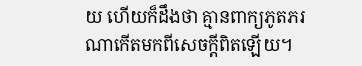យ ហើយក៏ដឹងថា គ្មានពាក្យភូតភរណាកើតមកពីសេចក្ដីពិតឡើយ។